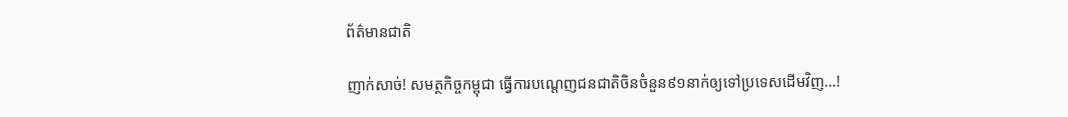ព័ត៌មានជាតិ

ញាក់សាច់! សមត្ថកិច្ចកម្ពុជា ធ្វើការបណ្តេញជនជាតិចិនចំនួន៩១នាក់ឲ្យទៅប្រទេសដើមវិញ…!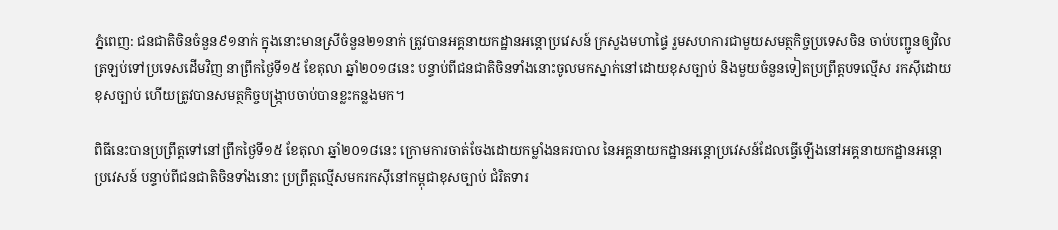ភ្នំពេញ: ជនជាតិចិនចំនួន៩១នាក់ ក្នុងនោះមានស្រីចំនួន២១នាក់ ត្រូវបានអគ្គនាយកដ្ឋានអន្តោប្រវេសន៍ ក្រសួងមហាផ្ទៃ រួមសហការជាមួយសមត្ថកិច្ចប្រទេសចិន ចាប់បញ្ជូនឲ្យវិលត្រឡប់ទៅប្រទេសដើមវិញ នាព្រឹកថ្ងៃទី១៥ ខែតុលា ឆ្នាំ២០១៨នេះ បន្ទាប់ពីជនជាតិចិនទាំងនោះចូលមកស្នាក់នៅដោយខុសច្បាប់ និងមួយចំនួនទៀតប្រព្រឹត្តបទល្មើស រកស៊ីដោយខុសច្បាប់ ហើយត្រូវបានសមត្ថកិច្ចបង្ក្រាបចាប់បានខ្លះកន្លងមក។

ពិធីនេះបានប្រព្រឹត្តទៅនៅព្រឹកថ្ងៃទី១៥ ខែតុលា ឆ្នាំ២០១៨នេះ ក្រោមការចាត់ចែងដោយកម្លាំងនគរបាល នៃអគ្គនាយកដ្ឋានអន្តោប្រវេសន៍ដែលធ្វើឡើងនៅអគ្គនាយកដ្ឋានអន្តោប្រវេសន៍ បន្ទាប់ពីជនជាតិចិនទាំងនោះ ប្រព្រឹត្តល្មើសមករកស៊ីនៅកម្ពុជាខុសច្បាប់ ជំរិតទារ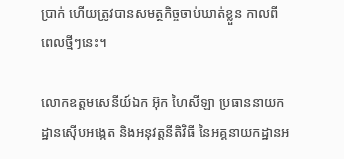ប្រាក់ ហើយត្រូវបានសមត្ថកិច្ចចាប់ឃាត់ខ្លួន កាលពីពេលថ្មីៗនេះ។

លោកឧត្តមសេនីយ៍ឯក អ៊ុក ហៃសីឡា ប្រធាននាយកដ្ឋានស៊ើបអង្កេត និងអនុវត្តនីតិវិធី នៃអគ្គនាយកដ្ឋានអ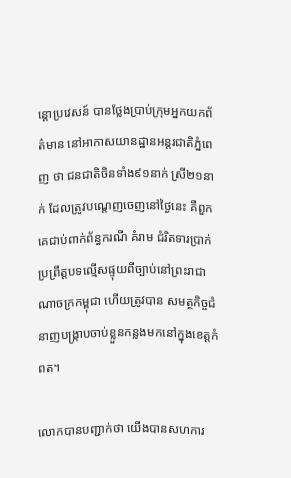ន្តោប្រវេសន៍ បានថ្លែងប្រាប់ក្រុមអ្នកយកព័ត៌មាន នៅអាកាសយានដ្ឋានអន្តរជាតិភ្នំពេញ ថា ជនជាតិចិនទាំង៩១នាក់ ស្រី២១នាក់ ដែលត្រូវបណ្តេញចេញនៅថ្ងៃនេះ គឺពួកគេជាប់ពាក់ព័ន្ធករណី គំរាម ជំរិតទារប្រាក់ ប្រព្រឹត្តបទល្មើសផ្ទុយពីច្បាប់នៅព្រះរាជាណាចក្រកម្ពុជា ហើយត្រូវបាន សមត្ថកិច្ចជំនាញបង្ក្រាបចាប់ខ្លួនកន្លងមកនៅក្នុងខេត្តកំពត។

លោកបានបញ្ជាក់ថា យើងបានសហការ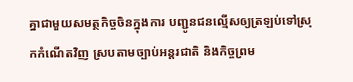គ្នាជាមួយសមត្ថកិច្ចចិនក្នុងការ បញ្ជូនជនល្មើសឲ្យត្រឡប់ទៅស្រុកកំណើតវិញ ស្របតាមច្បាប់អន្តរជាតិ និងកិច្ចព្រម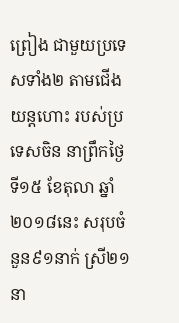ព្រៀង ជាមួយប្រទេសទាំង២ តាមជើងយន្តហោះ របស់ប្រទេសចិន នាព្រឹកថ្ងៃទី១៥ ខែតុលា ឆ្នាំ២០១៨នេះ សរុបចំនួន៩១នាក់ ស្រី២១នា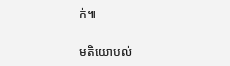ក់៕

មតិយោបល់